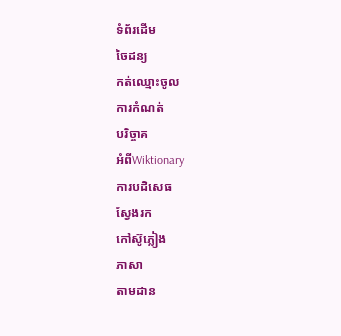ទំព័រដើម
ចៃដន្យ
កត់ឈ្មោះចូល
ការកំណត់
បរិច្ចាគ
អំពីWiktionary
ការបដិសេធ
ស្វែងរក
កៅស៊ូភ្លៀង
ភាសា
តាមដាន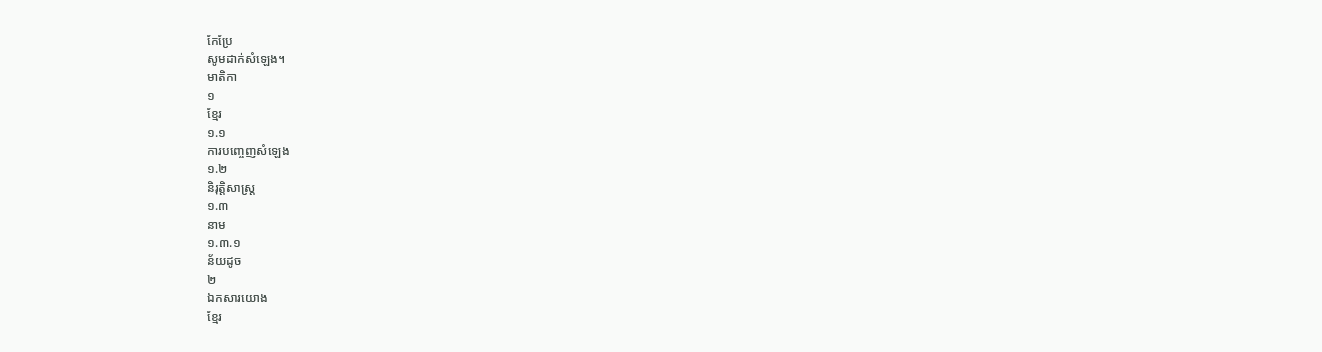កែប្រែ
សូមដាក់សំឡេង។
មាតិកា
១
ខ្មែរ
១.១
ការបញ្ចេញសំឡេង
១.២
និរុត្តិសាស្ត្រ
១.៣
នាម
១.៣.១
ន័យដូច
២
ឯកសារយោង
ខ្មែរ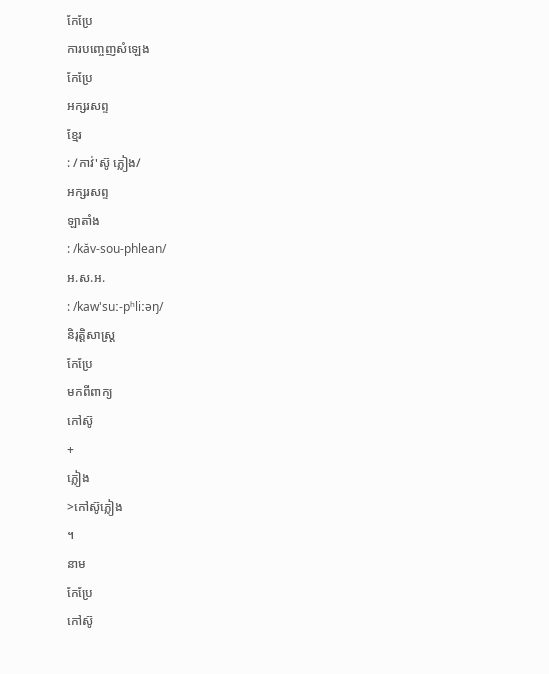កែប្រែ
ការបញ្ចេញសំឡេង
កែប្រែ
អក្សរសព្ទ
ខ្មែរ
: /កាវ់'ស៊ូ ភ្លៀង/
អក្សរសព្ទ
ឡាតាំង
: /kăv-sou-phlean/
អ.ស.អ.
: /kaw'suː-pʰliːəŋ/
និរុត្តិសាស្ត្រ
កែប្រែ
មកពីពាក្យ
កៅស៊ូ
+
ភ្លៀង
>កៅស៊ូភ្លៀង
។
នាម
កែប្រែ
កៅស៊ូ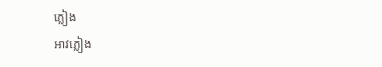ភ្លៀង
អាវភ្លៀង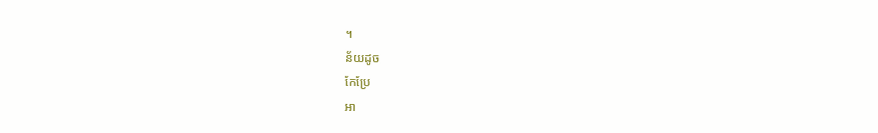។
ន័យដូច
កែប្រែ
អា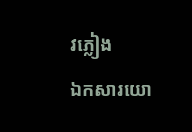វភ្លៀង
ឯកសារយោ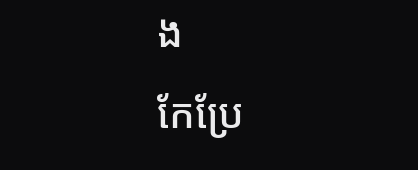ង
កែប្រែ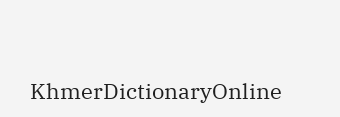KhmerDictionaryOnline